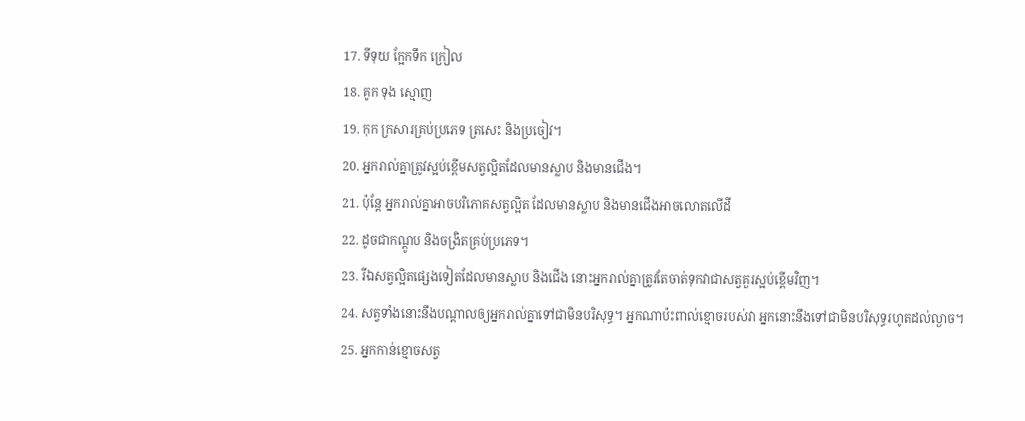17. ទីទុយ ក្អែកទឹក ក្រៀល
18. គូក ទុង ស្មោញ
19. កុក ក្រសារគ្រប់ប្រភេទ ត្រសេះ និងប្រចៀវ។
20. អ្នករាល់គ្នាត្រូវស្អប់ខ្ពើមសត្វល្អិតដែលមានស្លាប និងមានជើង។
21. ប៉ុន្តែ អ្នករាល់គ្នាអាចបរិភោគសត្វល្អិត ដែលមានស្លាប និងមានជើងអាចលោតលើដី
22. ដូចជាកណ្ដូប និងចង្រិតគ្រប់ប្រភេទ។
23. រីឯសត្វល្អិតផ្សេងទៀតដែលមានស្លាប និងជើង នោះអ្នករាល់គ្នាត្រូវតែចាត់ទុកវាជាសត្វគួរស្អប់ខ្ពើមវិញ។
24. សត្វទាំងនោះនឹងបណ្ដាលឲ្យអ្នករាល់គ្នាទៅជាមិនបរិសុទ្ធ។ អ្នកណាប៉ះពាល់ខ្មោចរបស់វា អ្នកនោះនឹងទៅជាមិនបរិសុទ្ធរហូតដល់ល្ងាច។
25. អ្នកកាន់ខ្មោចសត្វ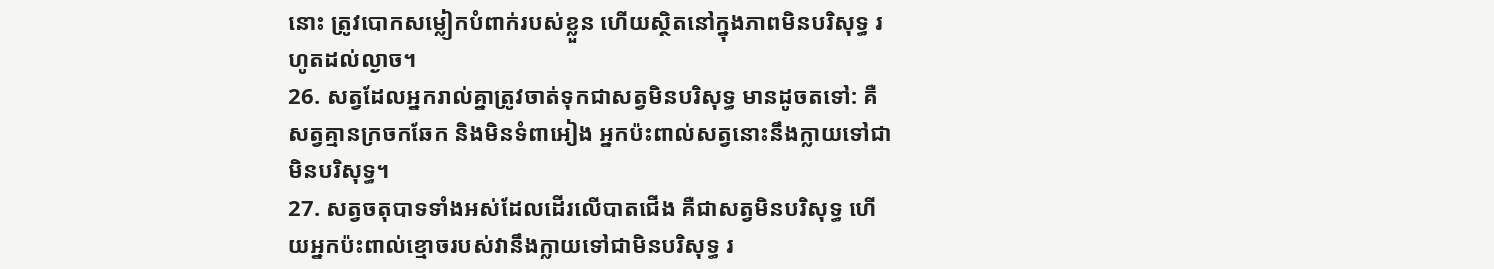នោះ ត្រូវបោកសម្លៀកបំពាក់របស់ខ្លួន ហើយស្ថិតនៅក្នុងភាពមិនបរិសុទ្ធ រហូតដល់ល្ងាច។
26. សត្វដែលអ្នករាល់គ្នាត្រូវចាត់ទុកជាសត្វមិនបរិសុទ្ធ មានដូចតទៅ: គឺសត្វគ្មានក្រចកឆែក និងមិនទំពាអៀង អ្នកប៉ះពាល់សត្វនោះនឹងក្លាយទៅជាមិនបរិសុទ្ធ។
27. សត្វចតុបាទទាំងអស់ដែលដើរលើបាតជើង គឺជាសត្វមិនបរិសុទ្ធ ហើយអ្នកប៉ះពាល់ខ្មោចរបស់វានឹងក្លាយទៅជាមិនបរិសុទ្ធ រ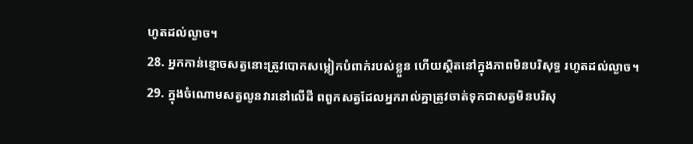ហូតដល់ល្ងាច។
28. អ្នកកាន់ខ្មោចសត្វនោះត្រូវបោកសម្លៀកបំពាក់របស់ខ្លួន ហើយស្ថិតនៅក្នុងភាពមិនបរិសុទ្ធ រហូតដល់ល្ងាច។
29. ក្នុងចំណោមសត្វលូនវារនៅលើដី ពពួកសត្វដែលអ្នករាល់គ្នាត្រូវចាត់ទុកជាសត្វមិនបរិសុ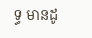ទ្ធ មានដូ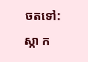ចតទៅ: ស្កា ក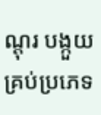ណ្ដុរ បង្កួយគ្រប់ប្រភេទ